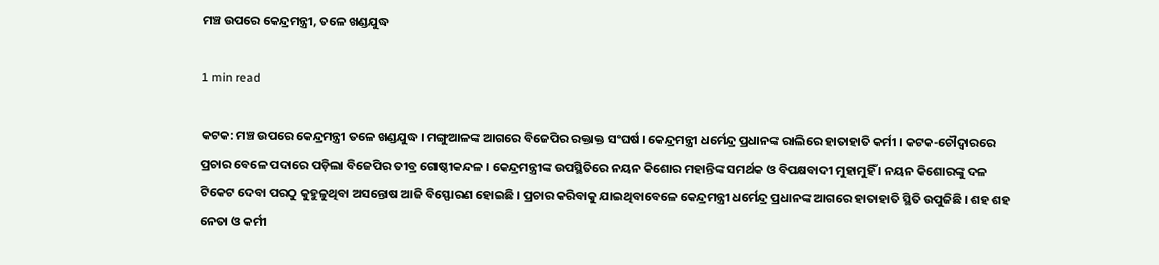ମଞ୍ଚ ଉପରେ କେନ୍ଦ୍ରମନ୍ତ୍ରୀ, ତଳେ ଖଣ୍ଡଯୁଦ୍ଧ

1 min read

କଟକ: ମଞ୍ଚ ଉପରେ କେନ୍ଦ୍ରମନ୍ତ୍ରୀ ତଳେ ଖଣ୍ଡଯୁଦ୍ଧ । ମଙ୍ଗୁଆଳଙ୍କ ଆଗରେ ବିଜେପିର ରକ୍ତାକ୍ତ ସଂଘର୍ଷ । କେନ୍ଦ୍ରମନ୍ତ୍ରୀ ଧର୍ମେନ୍ଦ୍ର ପ୍ରଧାନଙ୍କ ରାଲିରେ ହାତାହାତି କର୍ମୀ । କଟକ-ଚୌଦ୍ବାରରେ ପ୍ରଚାର ବେଳେ ପଦାରେ ପଡ଼ିଲା ବିଜେପିର ତୀବ୍ର ଗୋଷ୍ଠୀକନ୍ଦଳ । କେନ୍ଦ୍ରମନ୍ତ୍ରୀଙ୍କ ଉପସ୍ଥିତିରେ ନୟନ କିଶୋର ମହାନ୍ତିଙ୍କ ସମର୍ଥକ ଓ ବିପକ୍ଷବାଦୀ ମୁହାମୁହିଁ । ନୟନ କିଶୋରଙ୍କୁ ଦଳ ଟିକେଟ ଦେବା ପରଠୁ କୁହୁଳୁଥିବା ଅସନ୍ତୋଷ ଆଜି ବିସ୍ଫୋରଣ ହୋଇଛି । ପ୍ରଚାର କରିବାକୁ ଯାଇଥିବାବେଳେ କେନ୍ଦ୍ରମନ୍ତ୍ରୀ ଧର୍ମେନ୍ଦ୍ର ପ୍ରଧାନଙ୍କ ଆଗରେ ହାତାହାତି ସ୍ଥିତି ଉପୁଜିଛି । ଶହ ଶହ ନେତା ଓ କର୍ମୀ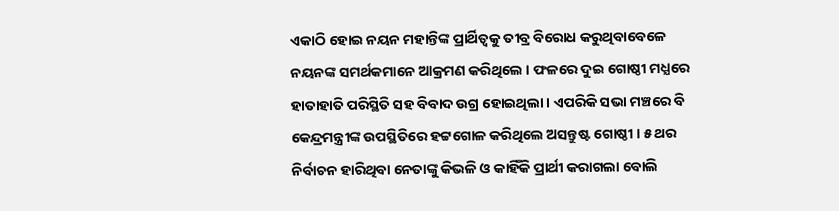ଏକାଠି ହୋଇ ନୟନ ମହାନ୍ତିଙ୍କ ପ୍ରାର୍ଥିତ୍ବକୁ ତୀବ୍ର ବିରୋଧ କରୁଥିବାବେଳେ ନୟନଙ୍କ ସମର୍ଥକମାନେ ଆକ୍ରମଣ କରିଥିଲେ । ଫଳରେ ଦୁଇ ଗୋଷ୍ଠୀ ମଧ୍ଯରେ ହାତାହାତି ପରିସ୍ଥିତି ସହ ବିବାଦ ଉଗ୍ର ହୋଇଥିଲା । ଏପରିକି ସଭା ମଞ୍ଚରେ ବି କେନ୍ଦ୍ରମନ୍ତ୍ରୀଙ୍କ ଉପସ୍ଥିତିରେ ହଟ୍ଟଗୋଳ କରିଥିଲେ ଅସନ୍ତୁଷ୍ଟ ଗୋଷ୍ଠୀ । ୫ ଥର ନିର୍ବାଚନ ହାରିଥିବା ନେତାଙ୍କୁ କିଭଳି ଓ କାହିଁକି ପ୍ରାର୍ଥୀ କରାଗଲା ବୋଲି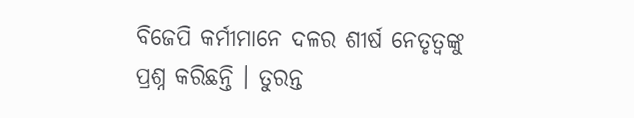ବିଜେପି କର୍ମୀମାନେ ଦଳର ଶୀର୍ଷ ନେତୃତ୍ବଙ୍କୁ ପ୍ରଶ୍ନ କରିଛନ୍ତି । ତୁରନ୍ତ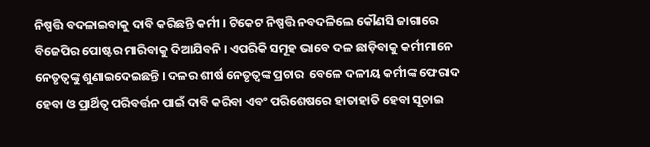ନିଷ୍ପତ୍ତି ବଦଳାଇବାକୁ ଦାବି କରିଛନ୍ତି କର୍ମୀ । ଟିକେଟ ନିଷ୍ପତ୍ତି ନବଦଳିଲେ କୌଣସି ଜାଗାରେ ବିଜେପିର ପୋଷ୍ଟର ମାରିବାକୁ ଦିଆଯିବନି । ଏପରିକି ସମୂହ ଭାବେ ଦଳ ଛାଡ଼ିବାକୁ କର୍ମୀମାନେ ନେତୃତ୍ବଙ୍କୁ ଶୁଣାଇଦେଇଛନ୍ତି । ଦଳର ଶୀର୍ଷ ନେତୃତ୍ବଙ୍କ ପ୍ରଚାର  ବେଳେ ଦଳୀୟ କର୍ମୀଙ୍କ ଫେରାଦ ହେବା ଓ ପ୍ରାର୍ଥିତ୍ବ ପରିବର୍ତ୍ତନ ପାଇଁ ଦାବି କରିବା ଏବଂ ପରିଶେଷରେ ହାତାହାତି ହେବା ସୂଚାଇ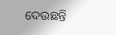ଦେଉଛନ୍ତି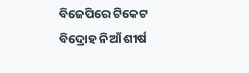ବିଜେପିରେ ଟିକେଟ ବିଦ୍ରୋହ ନିଆଁ ଶୀର୍ଷ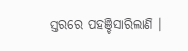ସ୍ତରରେ ପହଞ୍ଚିସାରିଲାଣି ।